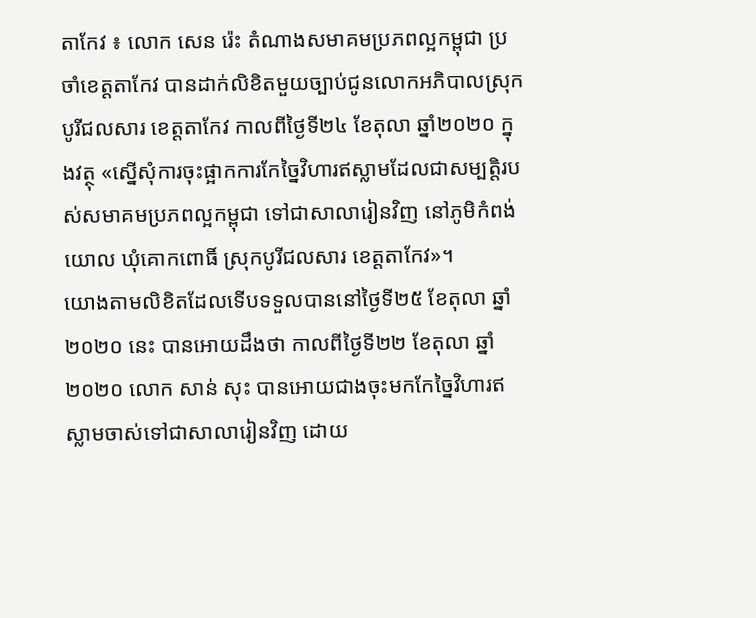តាកែវ ៖ លោក សេន រ៉េះ តំណាងសមាគមប្រភពល្អកម្ពុជា ប្រចាំខេត្តតាកែវ បានដាក់លិខិតមួយច្បាប់ជូនលោកអភិបាលស្រុកបូរីជលសារ ខេត្តតាកែវ កាលពីថ្ងៃទី២៤ ខែតុលា ឆ្នាំ២០២០ ក្នុងវត្ថុ «ស្នើសុំការចុះផ្អាកការកែច្នៃវិហារឥស្លាមដែលជាសម្បត្តិរបស់សមាគមប្រភពល្អកម្ពុជា ទៅជាសាលារៀនវិញ នៅភូមិកំពង់យោល ឃុំគោកពោធិ៍ ស្រុកបូរីជលសារ ខេត្តតាកែវ»។
យោងតាមលិខិតដែលទើបទទួលបាននៅថ្ងៃទី២៥ ខែតុលា ឆ្នាំ២០២០ នេះ បានអោយដឹងថា កាលពីថ្ងៃទី២២ ខែតុលា ឆ្នាំ២០២០ លោក សាន់ សុះ បានអោយជាងចុះមកកែច្នៃវិហារឥស្លាមចាស់ទៅជាសាលារៀនវិញ ដោយ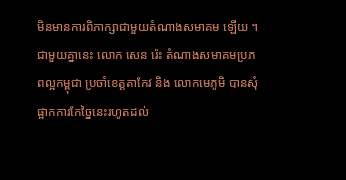មិនមានការពិភាក្សាជាមួយតំណាងសមាគម ឡើយ ។
ជាមួយគ្នានេះ លោក សេន រ៉េះ តំណាងសមាគមប្រភពល្អកម្ពុជា ប្រចាំខេត្តតាកែវ និង លោកមេភូមិ បានសុំផ្អាកការកែច្នៃនេះរហូតដល់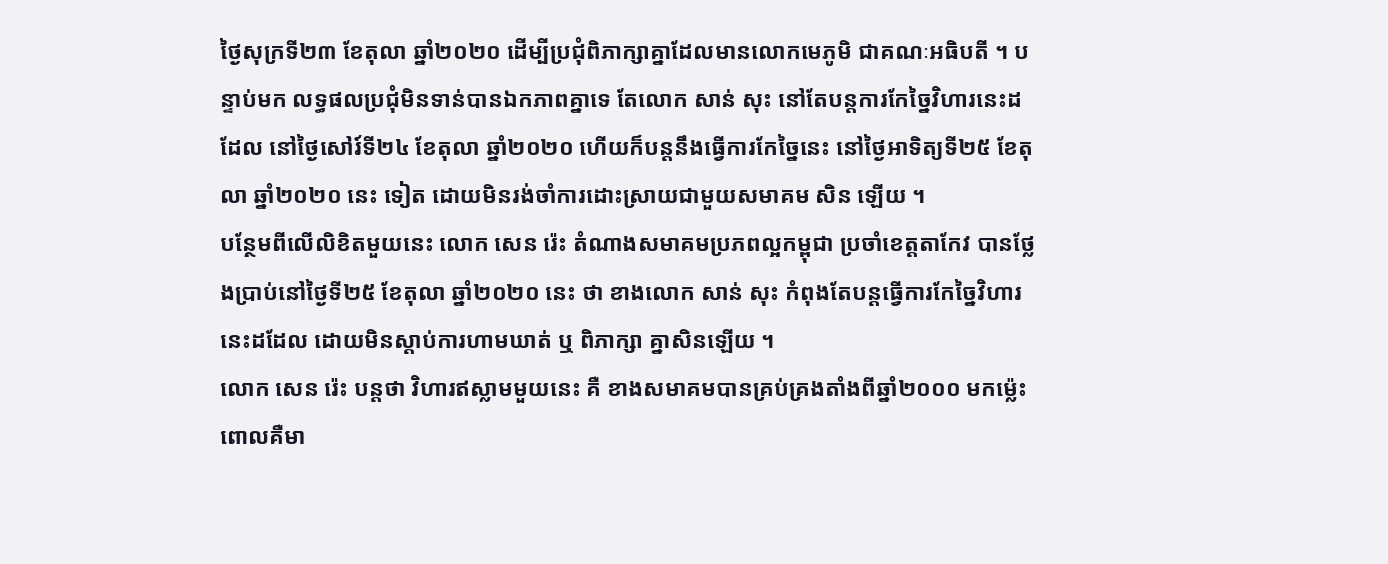ថ្ងៃសុក្រទី២៣ ខែតុលា ឆ្នាំ២០២០ ដើម្បីប្រជុំពិភាក្សាគ្នាដែលមានលោកមេភូមិ ជាគណៈអធិបតី ។ បន្ទាប់មក លទ្ធផលប្រជុំមិនទាន់បានឯកភាពគ្នាទេ តែលោក សាន់ សុះ នៅតែបន្តការកែច្នៃវិហារនេះដដែល នៅថ្ងៃសៅរ៍ទី២៤ ខែតុលា ឆ្នាំ២០២០ ហើយក៏បន្តនឹងធ្វើការកែច្នៃនេះ នៅថ្ងៃអាទិត្យទី២៥ ខែតុលា ឆ្នាំ២០២០ នេះ ទៀត ដោយមិនរង់ចាំការដោះស្រាយជាមួយសមាគម សិន ឡើយ ។
បន្ថែមពីលើលិខិតមួយនេះ លោក សេន រ៉េះ តំណាងសមាគមប្រភពល្អកម្ពុជា ប្រចាំខេត្តតាកែវ បានថ្លែងប្រាប់នៅថ្ងៃទី២៥ ខែតុលា ឆ្នាំ២០២០ នេះ ថា ខាងលោក សាន់ សុះ កំពុងតែបន្តធ្វើការកែច្នៃវិហារនេះដដែល ដោយមិនស្តាប់ការហាមឃាត់ ឬ ពិភាក្សា គ្នាសិនឡើយ ។
លោក សេន រ៉េះ បន្តថា វិហារឥស្លាមមួយនេះ គឺ ខាងសមាគមបានគ្រប់គ្រងតាំងពីឆ្នាំ២០០០ មកម្ល៉េះ ពោលគឺមា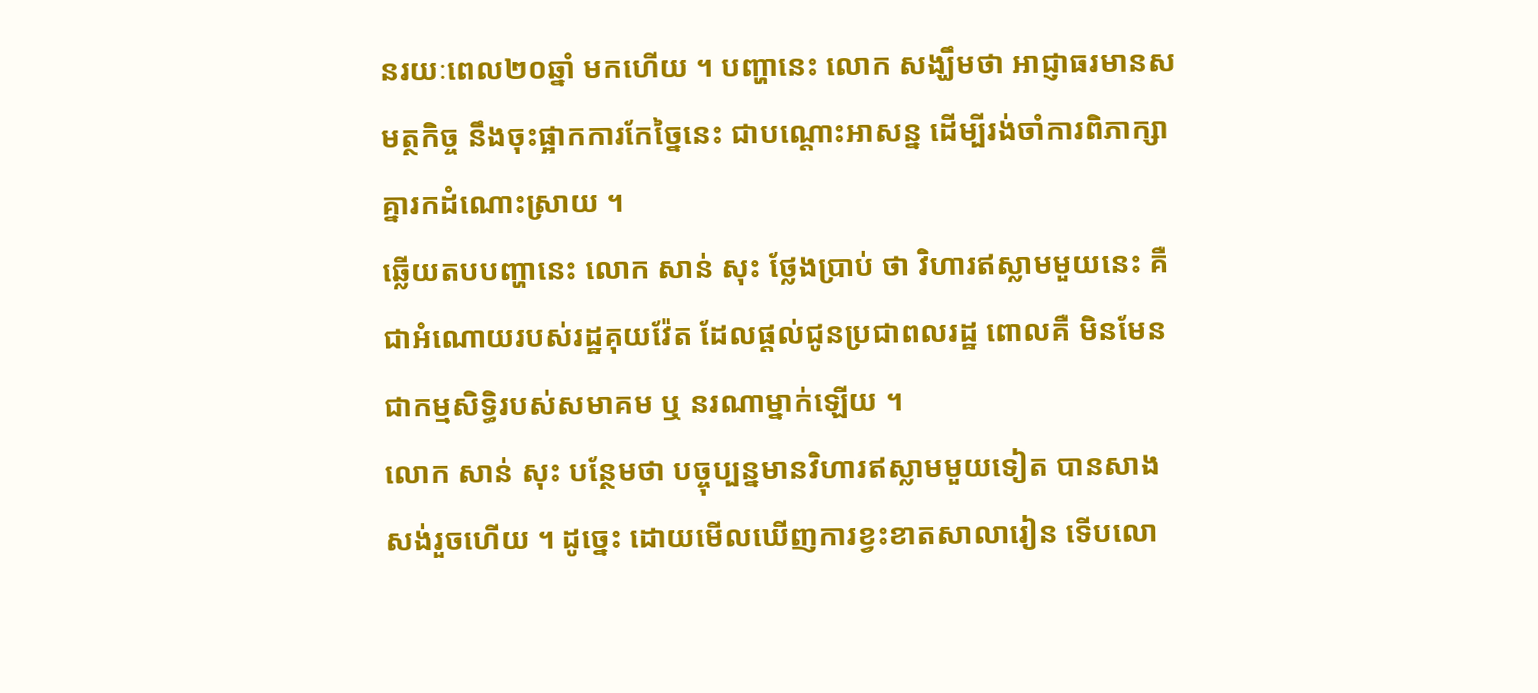នរយៈពេល២០ឆ្នាំ មកហើយ ។ បញ្ហានេះ លោក សង្ឃឹមថា អាជ្ញាធរមានសមត្ថកិច្ច នឹងចុះផ្អាកការកែច្នៃនេះ ជាបណ្តោះអាសន្ន ដើម្បីរង់ចាំការពិភាក្សាគ្នារកដំណោះស្រាយ ។
ឆ្លើយតបបញ្ហានេះ លោក សាន់ សុះ ថ្លែងប្រាប់ ថា វិហារឥស្លាមមួយនេះ គឺ ជាអំណោយរបស់រដ្ឋគុយវ៉ែត ដែលផ្តល់ជូនប្រជាពលរដ្ឋ ពោលគឺ មិនមែនជាកម្មសិទ្ធិរបស់សមាគម ឬ នរណាម្នាក់ឡើយ ។
លោក សាន់ សុះ បន្ថែមថា បច្ចុប្បន្នមានវិហារឥស្លាមមួយទៀត បានសាងសង់រួចហើយ ។ ដូច្នេះ ដោយមើលឃើញការខ្វះខាតសាលារៀន ទើបលោ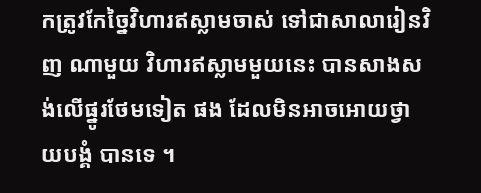កត្រូវកែច្នៃវិហារឥស្លាមចាស់ ទៅជាសាលារៀនវិញ ណាមួយ វិហារឥស្លាមមួយនេះ បានសាងសង់លើផ្នូរថែមទៀត ផង ដែលមិនអាចអោយថ្វាយបង្គំ បានទេ ។